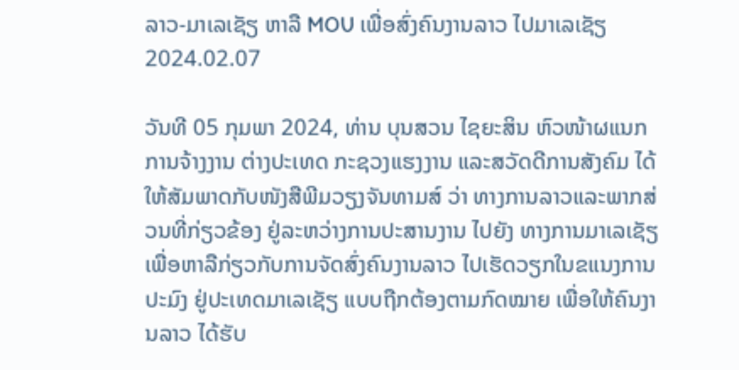ລາວ-ມາເລເຊັຽ ຫາລື MOU ເພື່ອສົ່ງຄົນງານລາວ ໄປມາເລເຊັຽ
2024.02.07

ວັນທີ 05 ກຸມພາ 2024, ທ່ານ ບຸນສວນ ໄຊຍະສິນ ຫົວໜ້າຜແນກການຈ້າງງານ ຕ່າງປະເທດ ກະຊວງແຮງງານ ແລະສວັດດີການສັງຄົມ ໄດ້ໃຫ້ສັມພາດກັບໜັງສືພີມວຽງຈັນທາມສ໌ ວ່າ ທາງການລາວແລະພາກສ່ວນທີ່ກ່ຽວຂ້ອງ ຢູ່ລະຫວ່າງການປະສານງານ ໄປຍັງ ທາງການມາເລເຊັຽ ເພື່ອຫາລືກ່ຽວກັບການຈັດສົ່ງຄົນງານລາວ ໄປເຮັດວຽກໃນຂແນງການປະມົງ ຢູ່ປະເທດມາເລເຊັຽ ແບບຖືກຕ້ອງຕາມກົດໝາຍ ເພື່ອໃຫ້ຄົນງານລາວ ໄດ້ຮັບ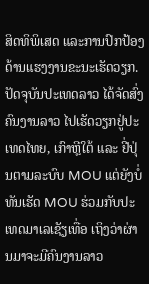ສິດທິພິເສດ ແລະການປົກປ້ອງ ດ້ານແຮງງານຂະນະເຮັດວຽກ.
ປັດຈຸບັນປະເທດລາວ ໄດ້ຈັດສົ່ງຄົນງານລາວ ໄປເຮັດວຽກຢູ່ປະເທດໄທຍ, ເກົາຫຼີໃຕ້ ແລະ ຢີ່ປຸ່ນຕາມລະບົບ MOU ແຕ່ຍັງບໍ່ທັນເຮັດ MOU ຮ່ວມກັບປະເທດມາເລເຊັຽເທື່ອ ເຖິງວ່າຜ່ານມາຈະມີຄົນງານລາວ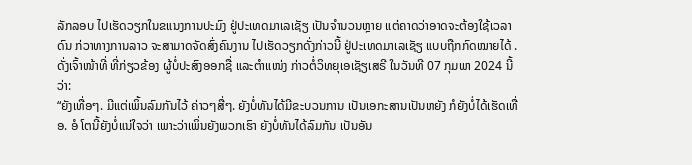ລັກລອບ ໄປເຮັດວຽກໃນຂແນງການປະມົງ ຢູ່ປະເທດມາເລເຊັຽ ເປັນຈຳນວນຫຼາຍ ແຕ່ຄາດວ່າອາດຈະຕ້ອງໃຊ້ເວລາດົນ ກ່ວາທາງການລາວ ຈະສາມາດຈັດສົ່ງຄົນງານ ໄປເຮັດວຽກດັ່ງກ່າວນີ້ ຢູ່ປະເທດມາເລເຊັຽ ແບບຖືກກົດໝາຍໄດ້ .
ດັ່ງເຈົ້າໜ້າທີ່ ທີ່ກ່ຽວຂ້ອງ ຜູ້ບໍ່ປະສົງອອກຊື່ ແລະຕຳແໜ່ງ ກ່າວຕໍ່ວິທຍຸເອເຊັຽເສຣີ ໃນວັນທີ 07 ກຸມພາ 2024 ນີ້ວ່າ:
“ຍັງເທື່ອໆ. ມີແຕ່ເພິ້ນລົມກັນໄວ້ ຄ່າວໆສື່ໆ. ຍັງບໍ່ທັນໄດ້ມີຂະບວນການ ເປັນເອກະສານເປັນຫຍັງ ກໍຍັງບໍ່ໄດ້ເຮັດເທື່ອ. ອໍ ໂຕນີ້ຍັງບໍ່ແນ່ໃຈວ່າ ເພາະວ່າເພິ່ນຍັງພວກເຮົາ ຍັງບໍ່ທັນໄດ້ລົມກັນ ເປັນອັນ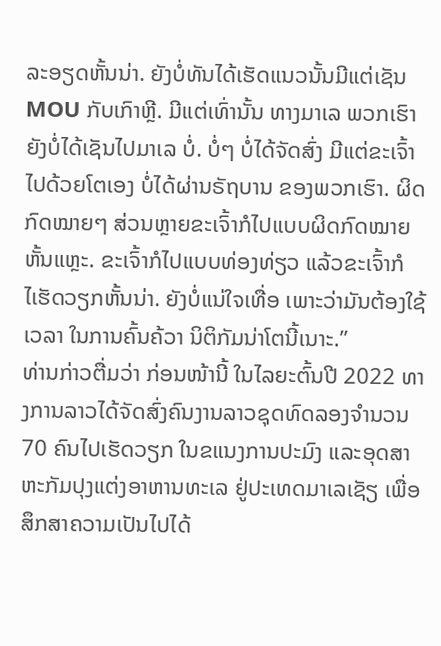ລະອຽດຫັ້ນນ່າ. ຍັງບໍ່ທັນໄດ້ເຮັດແນວນັ້ນມີແຕ່ເຊັນ MOU ກັບເກົາຫຼີ. ມີແຕ່ເທົ່ານັ້ນ ທາງມາເລ ພວກເຮົາຍັງບໍ່ໄດ້ເຊັນໄປມາເລ ບໍ່. ບໍ່ໆ ບໍ່ໄດ້ຈັດສົ່ງ ມີແຕ່ຂະເຈົ້າໄປດ້ວຍໂຕເອງ ບໍ່ໄດ້ຜ່ານຣັຖບານ ຂອງພວກເຮົາ. ຜິດກົດໝາຍໆ ສ່ວນຫຼາຍຂະເຈົ້າກໍໄປແບບຜິດກົດໝາຍ ຫັ້ນແຫຼະ. ຂະເຈົ້າກໍໄປແບບທ່ອງທ່ຽວ ແລ້ວຂະເຈົ້າກໍໄເຮັດວຽກຫັ້ນນ່າ. ຍັງບໍ່ແນ່ໃຈເທື່ອ ເພາະວ່າມັນຕ້ອງໃຊ້ເວລາ ໃນການຄົ້ນຄ້ວາ ນິຕິກັມນ່າໂຕນີ້ເນາະ.”
ທ່ານກ່າວຕື່ມວ່າ ກ່ອນໜ້ານີ້ ໃນໄລຍະຕົ້ນປີ 2022 ທາງການລາວໄດ້ຈັດສົ່ງຄົນງານລາວຊຸດທົດລອງຈຳນວນ 70 ຄົນໄປເຮັດວຽກ ໃນຂແນງການປະມົງ ແລະອຸດສາຫະກັມປຸງແຕ່ງອາຫານທະເລ ຢູ່ປະເທດມາເລເຊັຽ ເພື່ອສຶກສາຄວາມເປັນໄປໄດ້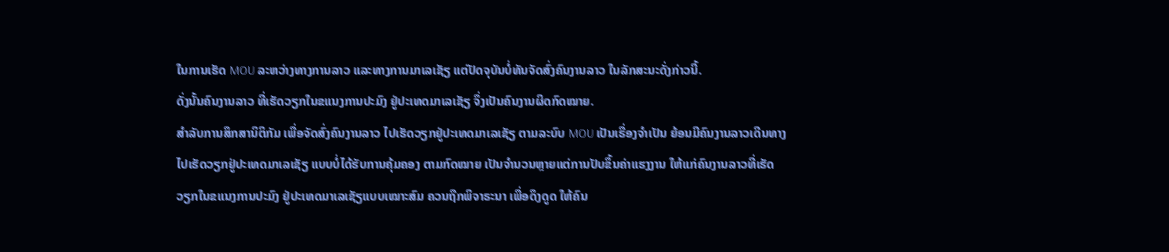ໃນການເຮັດ MOU ລະຫວ່າງທາງການລາວ ແລະທາງການມາເລເຊັຽ ແຕ່ປັດຈຸບັນບໍ່ທັນຈັດສົ່ງຄົນງານລາວ ໃນລັກສະນະດັ່ງກ່າວນີ້.
ດັ່ງນັ້ນຄົນງານລາວ ທີ່ເຮັດວຽກໃນຂແນງການປະມົງ ຢູ່ປະເທດມາເລເຊັຽ ຈຶ່ງເປັນຄົນງານຜິດກົດໝາຍ.
ສໍາລັບການສຶກສານິຕິກັມ ເພື່ອຈັດສົ່ງຄົນງານລາວ ໄປເຮັດວຽກຢູ່ປະເທດມາເລເຊັຽ ຕາມລະບົບ MOU ເປັນເຣື່ອງຈຳເປັນ ຍ້ອນມີຄົນງານລາວເດີນທາງ ໄປເຮັດວຽກຢູ່ປະເທດມາເລເຊັຽ ແບບບໍ່ໄດ້ຮັບການຄຸ້ມຄອງ ຕາມກົດໝາຍ ເປັນຈຳນວນຫຼາຍແຕ່ການປັບຂຶ້ນຄ່າແຮງງານ ໃຫ້ແກ່ຄົນງານລາວທີ່ເຮັດວຽກໃນຂແນງການປະມົງ ຢູ່ປະເທດມາເລເຊັຽແບບເໝາະສົມ ຄວນຖືກພິຈາຣະນາ ເພື່ອດຶງດູດ ໃຫ້ຄົນ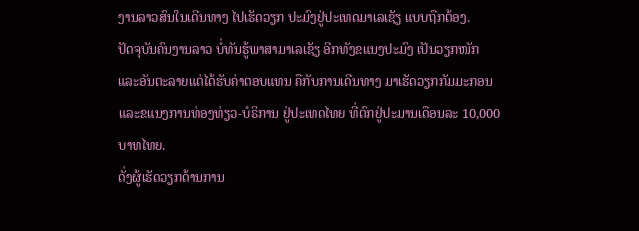ງານລາວສົນໃນເດີນທາງ ໄປເຮັດວຽກ ປະມົງຢູ່ປະເທດມາເລເຊັຽ ແບບຖືກຕ້ອງ.
ປັດຈຸບັນຄົນງານລາວ ບໍ່ທັນຮູ້ພາສາມາເລເຊັຽ ອີກທັງຂແນງປະມົງ ເປັນວຽກໜັກ ແລະອັນຕະລາຍແຕ່ໄດ້ຮັບຄ່າຕອບແທນ ຄືກັບການເດີນທາງ ມາເຮັດວຽກກັມມະກອນ ແລະຂແນງການທ່ອງທ່ຽວ-ບໍຣິການ ຢູ່ປະເທດໄທຍ ທີ່ຕົກຢູ່ປະມານເດືອນລະ 10,000 ບາທໄທຍ.
ດັ່ງຜູ້ເຮັດວຽກດ້ານການ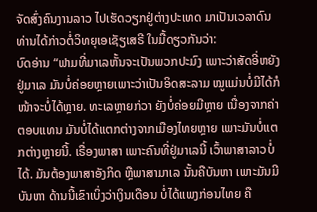ຈັດສົ່ງຄົນງານລາວ ໄປເຮັດວຽກຢູ່ຕ່າງປະເທດ ມາເປັນເວລາດົນ ທ່ານໄດ້ກ່າວຕໍ່ວິທຍຸເອເຊັຽເສຣີ ໃນມື້ດຽວກັນວ່າ:
ບົດອ່ານ “ຟາມທີ່ມາເລຫັ້ນຈະເປັນພວກປະມົງ ເພາະວ່າສັດອີ່ຫຍັງຢູ່ມາເລ ມັນບໍ່ຄ່ອຍຫຼາຍເພາະວ່າເປັນອິດສະລາມ ໝູແມ່ນບໍ່ມີໄດ້ກໍໜ້າຈະບໍ່ໄດ້ຫຼາຍ. ທະເລຫຼາຍກ່ວາ ຍັງບໍ່ຄ່ອຍມີຫຼາຍ ເນື່ອງຈາກຄ່າຕອບແທນ ມັນບໍ່ໄດ້ແຕກຕ່າງຈາກເມືອງໄທຍຫຼາຍ ເພາະມັນບໍ່ແຕກຕ່າງຫຼາຍນີ້. ເຣື່ອງພາສາ ເພາະຄົນທີ່ຢູ່ມາເລນີ້ ເວົ້າພາສາລາວບໍ່ໄດ້. ມັນຕ້ອງພາສາອັງກິດ ຫຼືພາສາມາເລ ນັ້ນຄືບັນຫາ ເພາະມັນມີບັນຫາ ດ້ານນີ້ເຂົາເບິ່ງວ່າເງິນເດືອນ ບໍ່ໄດ້ແພງກ່ອນໄທຍ ຄື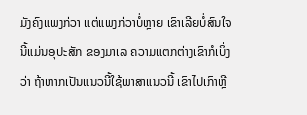ມັງຄົງແພງກ່ວາ ແຕ່ແພງກ່ວາບໍ່ຫຼາຍ ເຂົາເລີຍບໍ່ສົນໃຈ ນີ້ແມ່ນອຸປະສັກ ຂອງມາເລ ຄວາມແຕກຕ່າງເຂົາກໍເບິ່ງວ່າ ຖ້າຫາກເປັນແນວນີ້ໃຊ້ພາສາແນວນີ້ ເຂົາໄປເກົາຫຼີ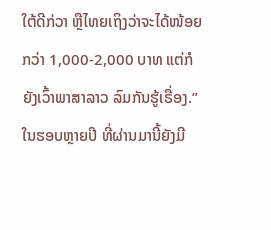ໃຕ້ດີກ່ວາ ຫຼືໄທຍເຖິງວ່າຈະໄດ້ໜ້ອຍກວ່າ 1,000-2,000 ບາທ ແຕ່ກໍຍັງເວົ້າພາສາລາວ ລົມກັນຮູ້ເຣື່ອງ.”
ໃນຮອບຫຼາຍປີ ທີ່ຜ່ານມານີ້ຍັງມີ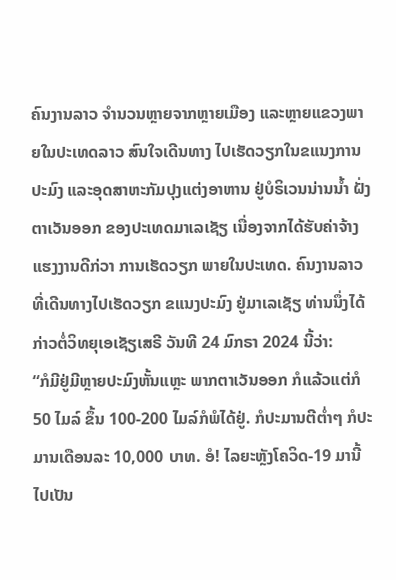ຄົນງານລາວ ຈໍານວນຫຼາຍຈາກຫຼາຍເມືອງ ແລະຫຼາຍແຂວງພາຍໃນປະເທດລາວ ສົນໃຈເດີນທາງ ໄປເຮັດວຽກໃນຂແນງການ ປະມົງ ແລະອຸດສາຫະກັມປຸງແຕ່ງອາຫານ ຢູ່ບໍຣິເວນນ່ານນໍ້າ ຝັ່ງຕາເວັນອອກ ຂອງປະເທດມາເລເຊັຽ ເນື່ອງຈາກໄດ້ຮັບຄ່າຈ້າງ ແຮງງານດີກ່ວາ ການເຮັດວຽກ ພາຍໃນປະເທດ. ຄົນງານລາວທີ່ເດີນທາງໄປເຮັດວຽກ ຂແນງປະມົງ ຢູ່ມາເລເຊັຽ ທ່ານນຶ່ງໄດ້ກ່າວຕໍ່ວິທຍຸເອເຊັຽເສຣີ ວັນທີ 24 ມົກຣາ 2024 ນີ້ວ່າ:
“ກໍມີຢູ່ມີຫຼາຍປະມົງຫັ້ນແຫຼະ ພາກຕາເວັນອອກ ກໍແລ້ວແຕ່ກໍ 50 ໄມລ໌ ຂຶ້ນ 100-200 ໄມລ໌ກໍພໍໄດ້ຢູ່. ກໍປະມານຕີຕໍ່າໆ ກໍປະມານເດືອນລະ 10,000 ບາທ. ອໍ! ໄລຍະຫຼັງໂຄວິດ-19 ມານີ້ ໄປເປັນ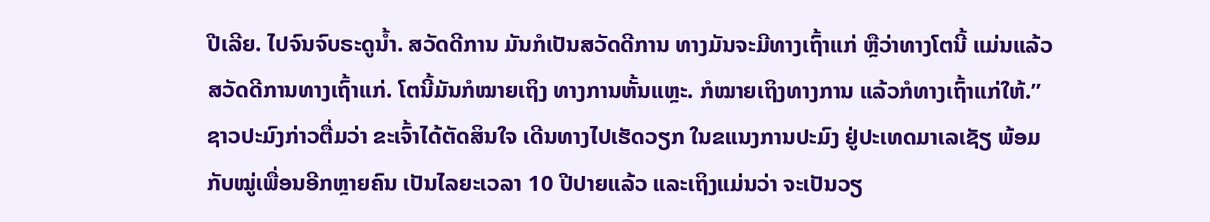ປີເລີຍ. ໄປຈົນຈົບຣະດູນໍ້າ. ສວັດດີການ ມັນກໍເປັນສວັດດີການ ທາງມັນຈະມີທາງເຖົ້າແກ່ ຫຼືວ່າທາງໂຕນີ້ ແມ່ນແລ້ວ ສວັດດີການທາງເຖົ້າແກ່. ໂຕນີ້ມັນກໍໝາຍເຖິງ ທາງການຫັ້ນແຫຼະ. ກໍໝາຍເຖິງທາງການ ແລ້ວກໍທາງເຖົ້າແກ່ໃຫ້.”
ຊາວປະມົງກ່າວຕື່ມວ່າ ຂະເຈົ້າໄດ້ຕັດສິນໃຈ ເດີນທາງໄປເຮັດວຽກ ໃນຂແນງການປະມົງ ຢູ່ປະເທດມາເລເຊັຽ ພ້ອມກັບໝູ່ເພື່ອນອີກຫຼາຍຄົນ ເປັນໄລຍະເວລາ 10 ປີປາຍແລ້ວ ແລະເຖິງແມ່ນວ່າ ຈະເປັນວຽ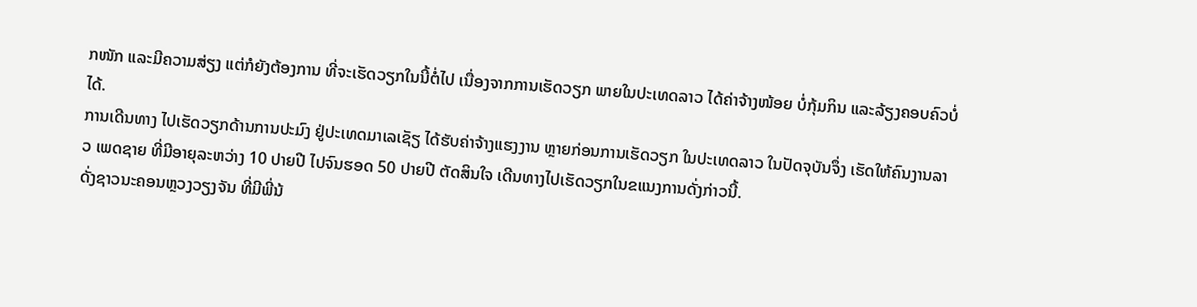ກໜັກ ແລະມີຄວາມສ່ຽງ ແຕ່ກໍຍັງຕ້ອງການ ທີ່ຈະເຮັດວຽກໃນນີ້ຕໍ່ໄປ ເນື່ອງຈາກການເຮັດວຽກ ພາຍໃນປະເທດລາວ ໄດ້ຄ່າຈ້າງໜ້ອຍ ບໍ່ກຸ້ມກິນ ແລະລ້ຽງຄອບຄົວບໍ່ໄດ້.
ການເດີນທາງ ໄປເຮັດວຽກດ້ານການປະມົງ ຢູ່ປະເທດມາເລເຊັຽ ໄດ້ຮັບຄ່າຈ້າງແຮງງານ ຫຼາຍກ່ອນການເຮັດວຽກ ໃນປະເທດລາວ ໃນປັດຈຸບັນຈຶ່ງ ເຮັດໃຫ້ຄົນງານລາວ ເພດຊາຍ ທີ່ມີອາຍຸລະຫວ່າງ 10 ປາຍປີ ໄປຈົນຮອດ 50 ປາຍປີ ຕັດສິນໃຈ ເດີນທາງໄປເຮັດວຽກໃນຂແນງການດັ່ງກ່າວນີ້.
ດັ່ງຊາວນະຄອນຫຼວງວຽງຈັນ ທີ່ມີພີ່ນ້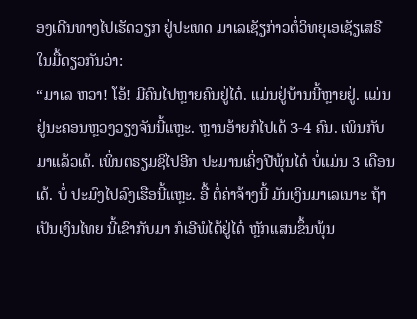ອງເດີນທາງໄປເຮັດວຽກ ຢູ່ປະເທດ ມາເລເຊັຽກ່າວຕໍ່ວິທຍຸເອເຊັຽເສຣີໃນມື້ດຽວກັນວ່າ:
“ມາເລ ຫວາ! ໂອ້! ມີຄົນໄປຫຼາຍຄົນຢູ່ໄດ໋. ແມ່ນຢູ່ບ້ານນີ້ຫຼາຍຢູ່. ແມ່ນຢູ່ນະຄອນຫຼວງວຽງຈັນນີ້ແຫຼະ. ຫຼານອ້າຍກໍໄປເດ້ 3-4 ຄົນ. ເພິນກັບມາແລ້ວເດ້. ເພິ່ນຕຣຽມຊິໄປອີກ ປະມານເຄິ່ງປີພຸ້ນໄດ໋ ບໍ່ແມ່ນ 3 ເດືອນເດ້. ບໍ່ ປະມົງໄປລົງເຮືອນີ້ແຫຼະ. ອື້ ຕໍ່ຄ່າຈ້າງນີ້ ມັນເງິນມາເລເນາະ ຖ້າເປັນເງິນໄທຍ ນີ້ເຂົາກັບມາ ກໍເອີພໍໄດ້ຢູ່ໄດ໋ ຫຼັກແສນຂຶ້ນພຸ້ນ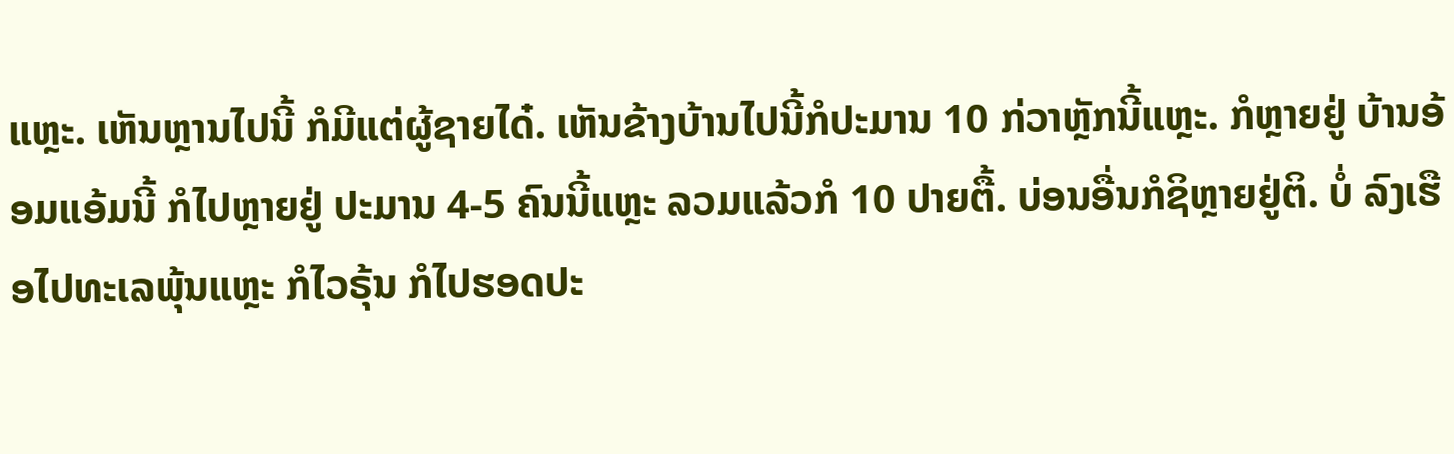ແຫຼະ. ເຫັນຫຼານໄປນີ້ ກໍມີແຕ່ຜູ້ຊາຍໄດ໋. ເຫັນຂ້າງບ້ານໄປນີ້ກໍປະມານ 10 ກ່ວາຫຼັກນີ້ແຫຼະ. ກໍຫຼາຍຢູ່ ບ້ານອ້ອມແອ້ມນີ້ ກໍໄປຫຼາຍຢູ່ ປະມານ 4-5 ຄົນນີ້ແຫຼະ ລວມແລ້ວກໍ 10 ປາຍຕື້. ບ່ອນອື່ນກໍຊິຫຼາຍຢູ່ຕິ. ບໍ່ ລົງເຮືອໄປທະເລພຸ້ນແຫຼະ ກໍໄວຣຸ້ນ ກໍໄປຮອດປະ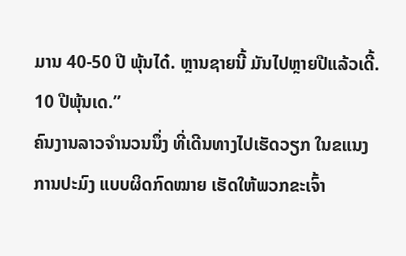ມານ 40-50 ປີ ພຸ້ນໄດ໋. ຫຼານຊາຍນີ້ ມັນໄປຫຼາຍປີແລ້ວເດີ້. 10 ປີພຸ້ນເດ.”
ຄົນງານລາວຈໍານວນນຶ່ງ ທີ່ເດີນທາງໄປເຮັດວຽກ ໃນຂແນງການປະມົງ ແບບຜິດກົດໝາຍ ເຮັດໃຫ້ພວກຂະເຈົ້າ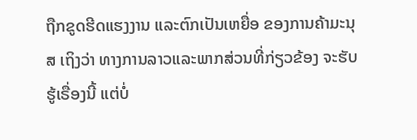ຖືກຂູດຮີດແຮງງານ ແລະຕົກເປັນເຫຍື່ອ ຂອງການຄ້າມະນຸສ ເຖິງວ່າ ທາງການລາວແລະພາກສ່ວນທີ່ກ່ຽວຂ້ອງ ຈະຮັບຮູ້ເຣື່ອງນີ້ ແຕ່ບໍ່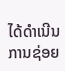ໄດ້ດຳເນີນການຊ່ອຍ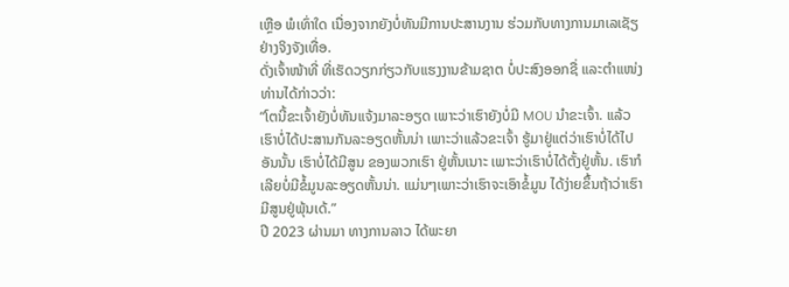ເຫຼືອ ພໍເທົ່າໃດ ເນື່ອງຈາກຍັງບໍ່ທັນມີການປະສານງານ ຮ່ວມກັບທາງການມາເລເຊັຽ ຢ່າງຈິງຈັງເທື່ອ.
ດັ່ງເຈົ້າໜ້າທີ່ ທີ່ເຮັດວຽກກ່ຽວກັບແຮງງານຂ້າມຊາຕ ບໍ່ປະສົງອອກຊື່ ແລະຕຳແໜ່ງ ທ່ານໄດ້ກ່າວວ່າ:
“ໂຕນີ້ຂະເຈົ້າຍັງບໍ່ທັນແຈ້ງມາລະອຽດ ເພາະວ່າເຮົາຍັງບໍ່ມີ MOU ນຳຂະເຈົ້າ. ແລ້ວເຮົາບໍ່ໄດ້ປະສານກັນລະອຽດຫັ້ນນ່າ ເພາະວ່າແລ້ວຂະເຈົ້າ ຮູ້ມາຢູ່ແຕ່ວ່າເຮົາບໍ່ໄດ້ໄປອັນນັ້ນ ເຮົາບໍ່ໄດ້ມີສູນ ຂອງພວກເຮົາ ຢູ່ຫັ້ນເນາະ ເພາະວ່າເຮົາບໍ່ໄດ້ຕັ້ງຢູ່ຫັ້ນ. ເຮົາກໍເລີຍບໍ່ມີຂໍ້ມູນລະອຽດຫັ້ນນ່າ. ແມ່ນໆເພາະວ່າເຮົາຈະເອົາຂໍ້ມູນ ໄດ້ງ່າຍຂຶ້ນຖ້າວ່າເຮົາມີສູນຢູ່ພຸ້ນເດ້.”
ປີ 2023 ຜ່ານມາ ທາງການລາວ ໄດ້ພະຍາ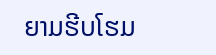ຍາມຮີບໂຮມ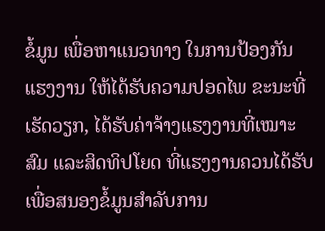ຂໍ້ມູນ ເພື່ອຫາແນວທາງ ໃນການປ້ອງກັນ ແຮງງານ ໃຫ້ໄດ້ຮັບຄວາມປອດໄພ ຂະນະທີ່ເຮັດວຽກ, ໄດ້ຮັບຄ່າຈ້າງແຮງງານທີ່ເໝາະສົມ ແລະສິດທິປໂຍດ ທີ່ແຮງງານຄວນໄດ້ຮັບ ເພື່ອສນອງຂໍ້ມູນສຳລັບການ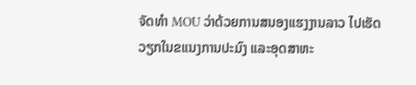ຈັດທຳ MOU ວ່າດ້ວຍການສນອງແຮງງານລາວ ໄປເຮັດວຽກໃນຂແນງການປະມົງ ແລະອຸດສາຫະ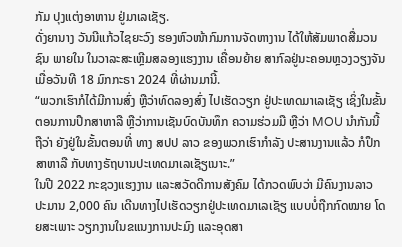ກັມ ປຸງແຕ່ງອາຫານ ຢູ່ມາເລເຊັຽ.
ດັ່ງຍານາງ ວັນນີແກ້ວໄຊຍະວົງ ຮອງຫົວໜ້າກົມການຈັດຫາງານ ໄດ້ໃຫ້ສັມພາດສື່ມວນຊົນ ພາຍໃນ ໃນວາລະສະເຫຼີມສລອງແຮງງານ ເຄື່ອນຍ້າຍ ສາກົລຢູ່ນະຄອນຫຼວງວຽງຈັນ ເມື່ອວັນທີ 18 ມົກກະຣາ 2024 ທີ່ຜ່ານມານີ້.
“ພວກເຮົາກໍໄດ້ມີການສົ່ງ ຫຼືວ່າທົດລອງສົ່ງ ໄປເຮັດວຽກ ຢູ່ປະເທດມາເລເຊັຽ ເຊິ່ງໃນຂັ້ນຕອນການປຶກສາຫາລື ຫຼືວ່າການເຊັນບົດບັນທຶກ ຄວາມຮ່ວມມື ຫຼືວ່າ MOU ນໍາກັນນີ້ຖືວ່າ ຍັງຢູ່ໃນຂັ້ນຕອນທີ່ ທາງ ສປປ ລາວ ຂອງພວກເຮົາກຳລັງ ປະສານງານແລ້ວ ກໍປຶກສາຫາລື ກັບທາງຣັຖບານປະເທດມາເລເຊັຽເນາະ.”
ໃນປີ 2022 ກະຊວງແຮງງານ ແລະສວັດດີການສັງຄົມ ໄດ້ກວດພົບວ່າ ມີຄົນງານລາວ ປະມານ 2,000 ຄົນ ເດີນທາງໄປເຮັດວຽກຢູ່ປະເທດມາເລເຊັຽ ແບບບໍ່ຖືກກົດໝາຍ ໂດຍສະເພາະ ວຽກງານໃນຂແນງການປະມົງ ແລະອຸດສາ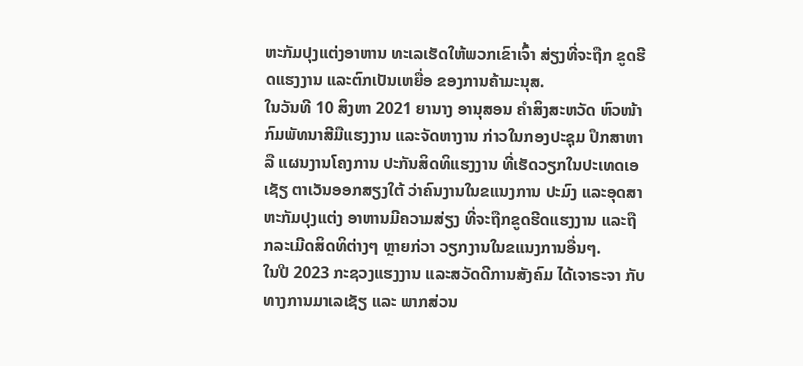ຫະກັມປຸງແຕ່ງອາຫານ ທະເລເຮັດໃຫ້ພວກເຂົາເຈົ້າ ສ່ຽງທີ່ຈະຖືກ ຂູດຮີດແຮງງານ ແລະຕົກເປັນເຫຍື່ອ ຂອງການຄ້າມະນຸສ.
ໃນວັນທີ 10 ສິງຫາ 2021 ຍານາງ ອານຸສອນ ຄໍາສິງສະຫວັດ ຫົວໜ້າກົມພັທນາສີມືແຮງງານ ແລະຈັດຫາງານ ກ່າວໃນກອງປະຊຸມ ປຶກສາຫາລື ແຜນງານໂຄງການ ປະກັນສິດທິແຮງງານ ທີ່ເຮັດວຽກໃນປະເທດເອເຊັຽ ຕາເວັນອອກສຽງໃຕ້ ວ່າຄົນງານໃນຂແນງການ ປະມົງ ແລະອຸດສາຫະກັມປຸງແຕ່ງ ອາຫານມີຄວາມສ່ຽງ ທີ່ຈະຖືກຂູດຮີດແຮງງານ ແລະຖືກລະເມີດສິດທິຕ່າງໆ ຫຼາຍກ່ວາ ວຽກງານໃນຂແນງການອື່ນໆ.
ໃນປີ 2023 ກະຊວງແຮງງານ ແລະສວັດດີການສັງຄົມ ໄດ້ເຈາຣະຈາ ກັບທາງການມາເລເຊັຽ ແລະ ພາກສ່ວນ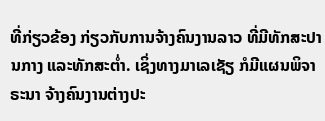ທີ່ກ່ຽວຂ້ອງ ກ່ຽວກັບການຈ້າງຄົນງານລາວ ທີ່ມີທັກສະປານກາງ ແລະທັກສະຕໍ່າ. ເຊິ່ງທາງມາເລເຊັຽ ກໍມີແຜນພິຈາຣະນາ ຈ້າງຄົນງານຕ່າງປະ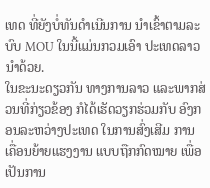ເທດ ທີ່ຍັງບໍ່ທັນດຳເນີນການ ນຳເຂົ້າຕາມລະບົບ MOU ໃນນີ້ແມ່ນກວມເອົາ ປະເທດລາວ ນໍາດ້ວຍ.
ໃນຂະນະດຽວກັນ ທາງການລາວ ແລະພາກສ່ວນທີ່ກ່ຽວຂ້ອງ ກໍໄດ້ເຮັດວຽກຮ່ວມກັບ ອົງກອນລະຫວ່າງປະເທດ ໃນການສົ່ງເສີມ ການເຄື່ອນຍ້າຍແຮງງານ ແບບຖືກກົດໝາຍ ເພື່ອເປັນການ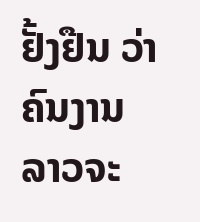ຢັ້ງຢືນ ວ່າຄົນງານລາວຈະ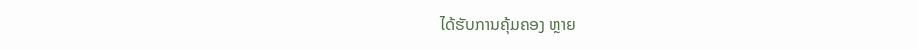ໄດ້ຮັບການຄຸ້ມຄອງ ຫຼາຍ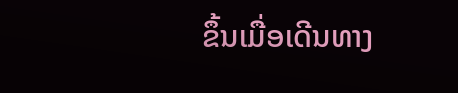ຂຶ້ນເມື່ອເດີນທາງ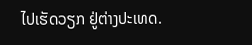ໄປເຮັດວຽກ ຢູ່ຕ່າງປະເທດ.